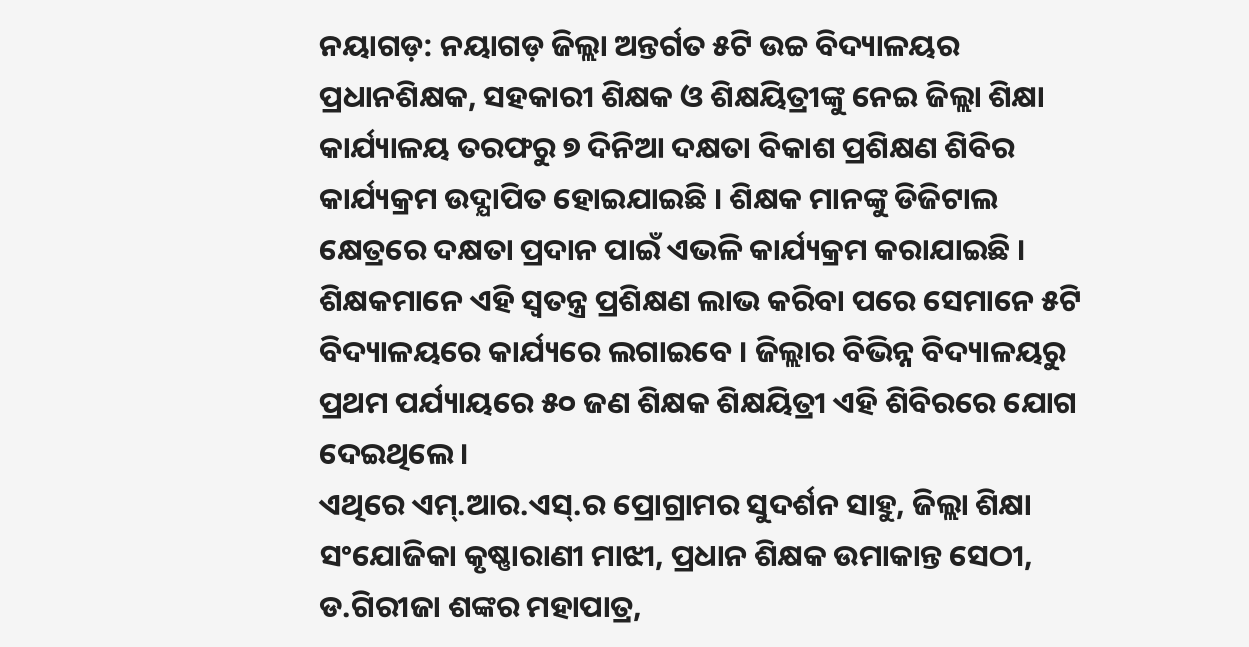ନୟାଗଡ଼: ନୟାଗଡ଼ ଜିଲ୍ଲା ଅନ୍ତର୍ଗତ ୫ଟି ଉଚ୍ଚ ବିଦ୍ୟାଳୟର ପ୍ରଧାନଶିକ୍ଷକ, ସହକାରୀ ଶିକ୍ଷକ ଓ ଶିକ୍ଷୟିତ୍ରୀଙ୍କୁ ନେଇ ଜିଲ୍ଲା ଶିକ୍ଷା କାର୍ଯ୍ୟାଳୟ ତରଫରୁ ୭ ଦିନିଆ ଦକ୍ଷତା ବିକାଶ ପ୍ରଶିକ୍ଷଣ ଶିବିର କାର୍ଯ୍ୟକ୍ରମ ଉଦ୍ଯାପିତ ହୋଇଯାଇଛି । ଶିକ୍ଷକ ମାନଙ୍କୁ ଡିଜିଟାଲ କ୍ଷେତ୍ରରେ ଦକ୍ଷତା ପ୍ରଦାନ ପାଇଁ ଏଭଳି କାର୍ଯ୍ୟକ୍ରମ କରାଯାଇଛି । ଶିକ୍ଷକମାନେ ଏହି ସ୍ୱତନ୍ତ୍ର ପ୍ରଶିକ୍ଷଣ ଲାଭ କରିବା ପରେ ସେମାନେ ୫ଟି ବିଦ୍ୟାଳୟରେ କାର୍ଯ୍ୟରେ ଲଗାଇବେ । ଜିଲ୍ଲାର ବିଭିନ୍ନ ବିଦ୍ୟାଳୟରୁ ପ୍ରଥମ ପର୍ଯ୍ୟାୟରେ ୫୦ ଜଣ ଶିକ୍ଷକ ଶିକ୍ଷୟିତ୍ରୀ ଏହି ଶିବିରରେ ଯୋଗ ଦେଇଥିଲେ ।
ଏଥିରେ ଏମ୍.ଆର.ଏସ୍.ର ପ୍ରୋଗ୍ରାମର ସୁଦର୍ଶନ ସାହୁ, ଜିଲ୍ଲା ଶିକ୍ଷା ସଂଯୋଜିକା କୃଷ୍ଣାରାଣୀ ମାଝୀ, ପ୍ରଧାନ ଶିକ୍ଷକ ଉମାକାନ୍ତ ସେଠୀ, ଡ.ଗିରୀଜା ଶଙ୍କର ମହାପାତ୍ର,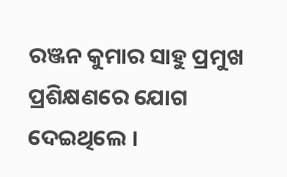ରଞ୍ଜନ କୁମାର ସାହୁ ପ୍ରମୁଖ ପ୍ରଶିକ୍ଷଣରେ ଯୋଗ ଦେଇଥିଲେ ।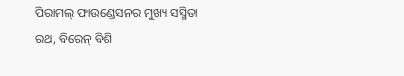ପିରାମଲ୍ ଫାଉଣ୍ଡେସନର ମୁଖ୍ୟ ସସ୍ମିତା ରଥ, ବିରେନ୍ ବିଶି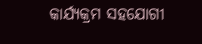କାର୍ଯ୍ୟକ୍ରମ ସହଯୋଗୀ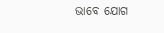ଭାବେ ଯୋଗ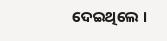ଦେଇଥିଲେ ।